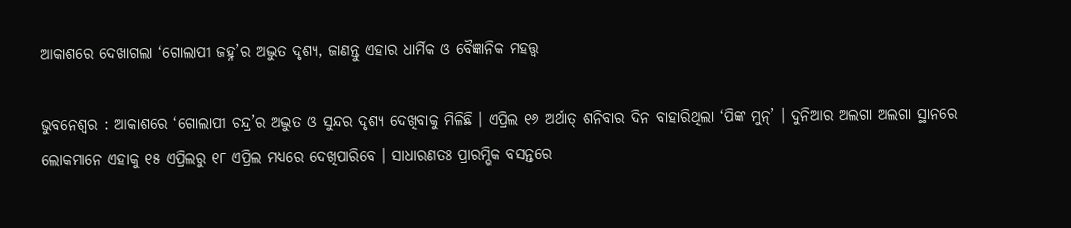ଆକାଶରେ ଦେଖାଗଲା ‘ଗୋଲାପୀ ଜହ୍ନ’ର ଅଦ୍ଭୁତ ଦୃଶ୍ୟ, ଜାଣନ୍ତୁ ଏହାର ଧାର୍ମିକ ଓ ବୈଜ୍ଞାନିକ ମହତ୍ତ୍ୱ

ଭୁବନେଶ୍ୱର : ଆକାଶରେ ‘ଗୋଲାପୀ ଚନ୍ଦ୍ର’ର ଅଦ୍ଭୁତ ଓ ସୁନ୍ଦର ଦୃଶ୍ୟ ଦେଖିବାକୁ ମିଳିଛି । ଏପ୍ରିଲ ୧୬ ଅର୍ଥାତ୍ ଶନିବାର ଦିନ ବାହାରିଥିଲା ‘ପିଙ୍କ ମୁନ୍’ । ଦୁନିଆର ଅଲଗା ଅଲଗା ସ୍ଥାନରେ ଲୋକମାନେ ଏହାକୁ ୧୫ ଏପ୍ରିଲରୁ ୧୮ ଏପ୍ରିଲ ମଧ୍ୟରେ ଦେଖିପାରିବେ । ସାଧାରଣତଃ ପ୍ରାରମ୍ଭିକ ବସନ୍ତରେ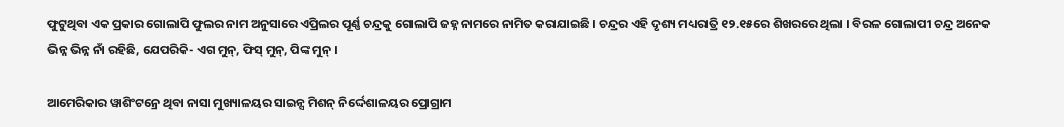ଫୁଟୁଥିବା ଏକ ପ୍ରକାର ଗୋଲାପି ଫୁଲର ନାମ ଅନୁସାରେ ଏପ୍ରିଲର ପୂର୍ଣ୍ଣ ଚନ୍ଦ୍ରକୁ ଗୋଲାପି ଜହ୍ନ ନାମରେ ନାମିତ କରାଯାଇଛି । ଚନ୍ଦ୍ରର ଏହି ଦୃଶ୍ୟ ମଧ୍ୟରାତ୍ରି ୧୨.୧୫ରେ ଶିଖରରେ ଥିଲା । ବିରଳ ଗୋଲାପୀ ଚନ୍ଦ୍ର ଅନେକ ଭିନ୍ନ ଭିନ୍ନ ନାଁ ରହିଛି, ଯେପରିକି- ଏଗ ମୁନ୍, ଫିସ୍ ମୁନ୍, ପିଙ୍କ ମୁନ୍ ।

ଆମେରିକାର ୱାଶିଂଟନ୍ରେ ଥିବା ନାସା ମୁଖ୍ୟାଳୟର ସାଇନ୍ସ ମିଶନ୍ ନିର୍ଦ୍ଦେଶାଳୟର ପ୍ରୋଗ୍ରାମ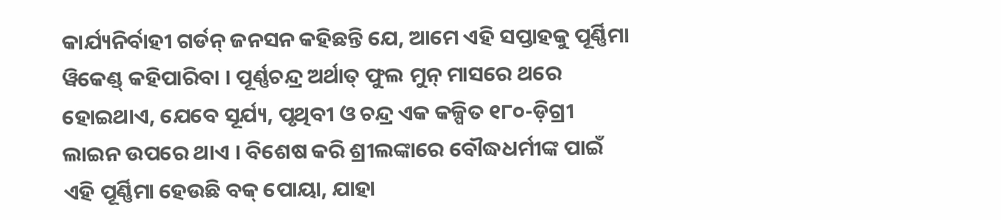କାର୍ଯ୍ୟନିର୍ବାହୀ ଗର୍ଡନ୍ ଜନସନ କହିଛନ୍ତି ଯେ, ଆମେ ଏହି ସପ୍ତାହକୁ ପୂର୍ଣ୍ଣିମା ୱିକେଣ୍ଡ୍ କହିପାରିବା । ପୂର୍ଣ୍ଣଚନ୍ଦ୍ର ଅର୍ଥାତ୍ ଫୁଲ ମୁନ୍ ମାସରେ ଥରେ ହୋଇଥାଏ, ଯେବେ ସୂର୍ଯ୍ୟ, ପୃଥିବୀ ଓ ଚନ୍ଦ୍ର ଏକ କଳ୍ପିତ ୧୮୦-ଡ଼ିଗ୍ରୀ ଲାଇନ ଉପରେ ଥାଏ । ବିଶେଷ କରି ଶ୍ରୀଲଙ୍କାରେ ବୌଦ୍ଧଧର୍ମୀଙ୍କ ପାଇଁ ଏହି ପୂର୍ଣ୍ଣିମା ହେଉଛି ବକ୍ ପୋୟା, ଯାହା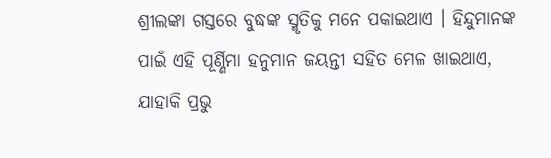ଶ୍ରୀଲଙ୍କା ଗସ୍ତରେ ବୁଦ୍ଧଙ୍କ ସ୍ମୃତିକୁ ମନେ ପକାଇଥାଏ । ହିନ୍ଦୁମାନଙ୍କ ପାଇଁ ଏହି ପୂର୍ଣ୍ଣିମା ହନୁମାନ ଜୟନ୍ତୀ ସହିତ ମେଳ ଖାଇଥାଏ, ଯାହାକି ପ୍ରଭୁ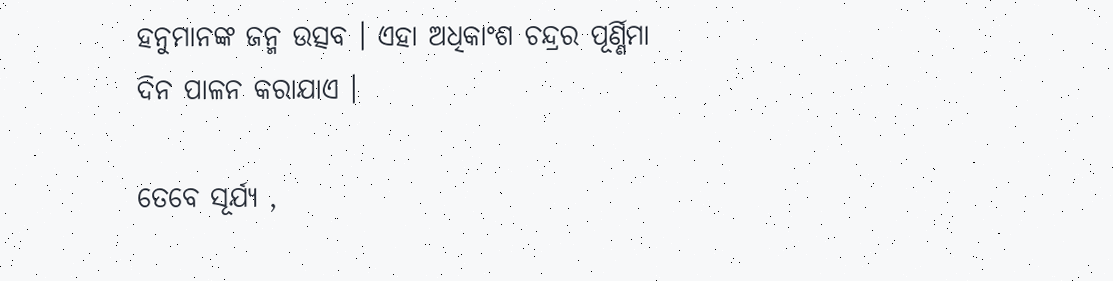ହନୁମାନଙ୍କ ଜନ୍ମ ଉତ୍ସବ । ଏହା ଅଧିକାଂଶ ଚନ୍ଦ୍ରର ପୂର୍ଣ୍ଣିମା ଦିନ ପାଳନ କରାଯାଏ ।

ତେବେ ସୂର୍ଯ୍ୟ ,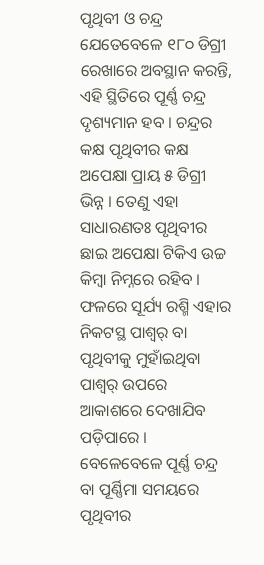ପୃଥିବୀ ଓ ଚନ୍ଦ୍ର ଯେତେବେଳେ ୧୮୦ ଡିଗ୍ରୀ ରେଖାରେ ଅବସ୍ଥାନ କରନ୍ତି, ଏହି ସ୍ଥିତିରେ ପୂର୍ଣ୍ଣ ଚନ୍ଦ୍ର ଦୃଶ୍ୟମାନ ହବ । ଚନ୍ଦ୍ରର କକ୍ଷ ପୃଥିବୀର କକ୍ଷ ଅପେକ୍ଷା ପ୍ରାୟ ୫ ଡିଗ୍ରୀ ଭିନ୍ନ । ତେଣୁ ଏହା ସାଧାରଣତଃ ପୃଥିବୀର ଛାଇ ଅପେକ୍ଷା ଟିକିଏ ଉଚ୍ଚ କିମ୍ବା ନିମ୍ନରେ ରହିବ । ଫଳରେ ସୂର୍ଯ୍ୟ ରଶ୍ମି ଏହାର ନିକଟସ୍ଥ ପାଶ୍ୱର୍ ବା ପୃଥିବୀକୁ ମୁହାଁଇଥିବା ପାଶ୍ୱର୍ ଉପରେ ଆକାଶରେ ଦେଖାଯିବ ପଡ଼ିପାରେ । ବେଳେବେଳେ ପୂର୍ଣ୍ଣ ଚନ୍ଦ୍ର ବା ପୂର୍ଣ୍ଣିମା ସମୟରେ ପୃଥିବୀର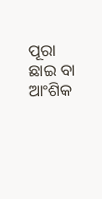ପୂରା ଛାଇ ବା ଆଂଶିକ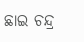ଛାଇ ଚନ୍ଦ୍ର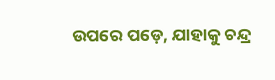ଉପରେ ପଡ଼େ, ଯାହାକୁ ଚନ୍ଦ୍ର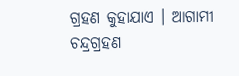ଗ୍ରହଣ କୁହାଯାଏ । ଆଗାମୀ ଚନ୍ଦ୍ରଗ୍ରହଣ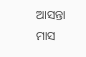ଆସନ୍ତା ମାସ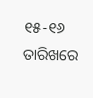୧୫-୧୬ ତାରିଖରେ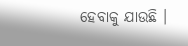ହେବାକୁ ଯାଉଛି ।